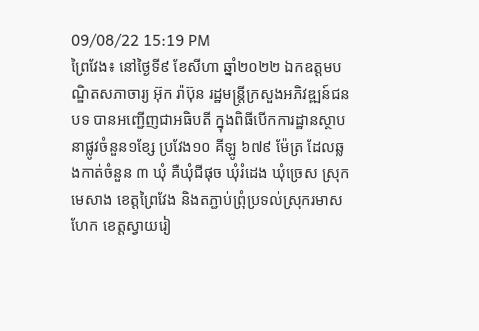09/08/22 15:19 PM
ព្រៃវែង៖ នៅថ្ងៃទី៩ ខែសីហា ឆ្នាំ២០២២ ឯកឧត្តមបណ្ឌិតសភាចារ្យ អ៊ុក រ៉ាប៊ុន រដ្ឋមន្ត្រីក្រសួងអភិវឌ្ឍន៍ជនបទ បានអញ្ជើញជាអធិបតី ក្នុងពិធីបើកការដ្ឋានស្ថាបនាផ្លូវចំនួន១ខ្សែ ប្រវែង១០ គីឡូ ៦៧៩ ម៉ែត្រ ដែលឆ្លងកាត់ចំនួន ៣ ឃុំ គឺឃុំជីផុច ឃុំរំដេង ឃុំច្រេស ស្រុកមេសាង ខេត្តព្រៃវែង និងតភ្ជាប់ព្រុំប្រទល់ស្រុករមាសហែក ខេត្តស្វាយរៀ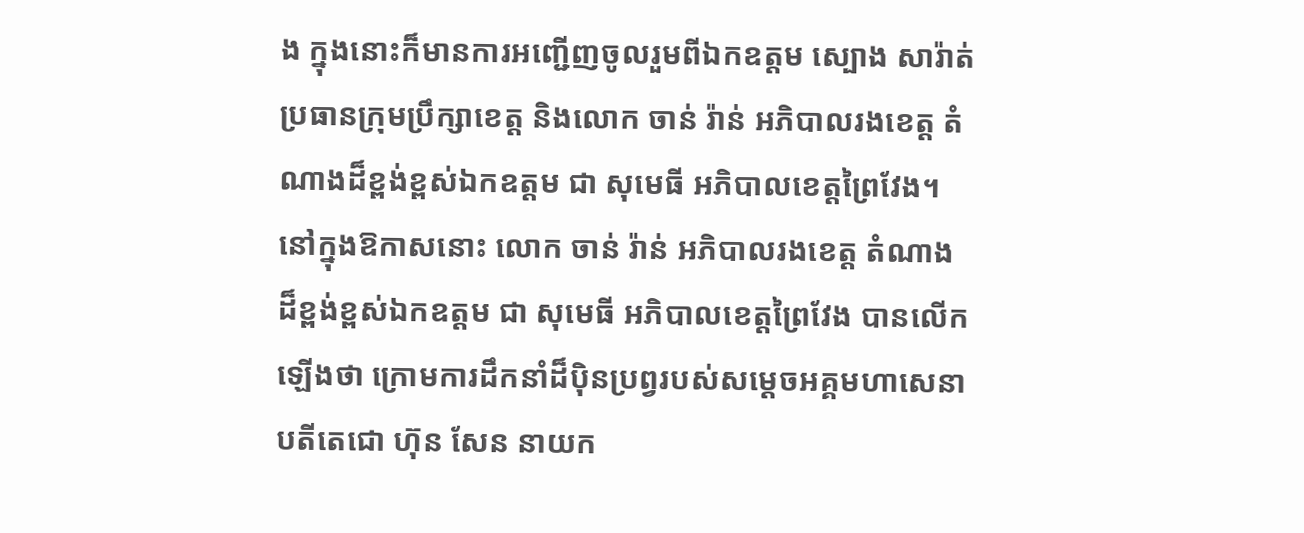ង ក្នុងនោះក៏មានការអញ្ជើញចូលរួមពីឯកឧត្តម ស្បោង សារ៉ាត់ ប្រធានក្រុមប្រឹក្សាខេត្ត និងលោក ចាន់ រ៉ាន់ អភិបាលរងខេត្ត តំណាងដ៏ខ្ពង់ខ្ពស់ឯកឧត្តម ជា សុមេធី អភិបាលខេត្តព្រៃវែង។
នៅក្នុងឱកាសនោះ លោក ចាន់ រ៉ាន់ អភិបាលរងខេត្ត តំណាងដ៏ខ្ពង់ខ្ពស់ឯកឧត្តម ជា សុមេធី អភិបាលខេត្តព្រៃវែង បានលើកឡើងថា ក្រោមការដឹកនាំដ៏ប៉ិនប្រព្វរបស់សម្ដេចអគ្គមហាសេនាបតីតេជោ ហ៊ុន សែន នាយក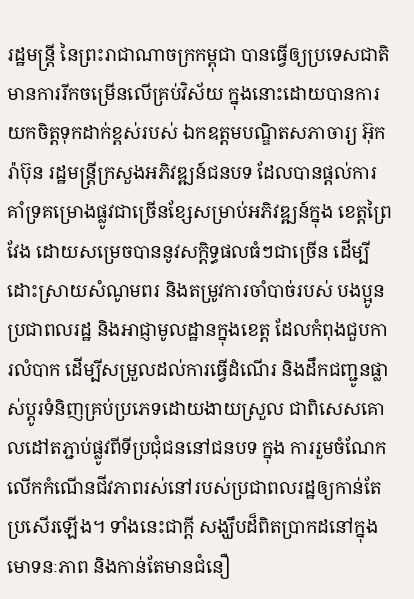រដ្ឋមន្ត្រី នៃព្រះរាជាណាចក្រកម្ពុជា បានធ្វើឲ្យប្រទេសជាតិ មានការរីកចម្រើនលើគ្រប់វិស័យ ក្នុងនោះដោយបានការយកចិត្តទុកដាក់ខ្ពស់របស់ ឯកឧត្តមបណ្ឌិតសភាចារ្យ អ៊ុក រ៉ាប៊ុន រដ្ឋមន្ត្រីក្រសួងអភិវឌ្ឍន៍ជនបទ ដែលបានផ្ដល់ការគាំទ្រគម្រោងផ្លូវជាច្រើនខ្សែសម្រាប់អភិវឌ្ឍន៍ក្នុង ខេត្តព្រៃវែង ដោយសម្រេចបាននូវសក្ដិទ្ធផលធំៗជាច្រើន ដើម្បីដោះស្រាយសំណូមពរ និងតម្រូវការចាំបាច់របស់ បងប្អូនប្រជាពលរដ្ឋ និងអាជ្ញាមូលដ្ឋានក្នុងខេត្ត ដែលកំពុងជួបការលំបាក ដើម្បីសម្រួលដល់ការធ្វើដំណើរ និងដឹកជញ្ជូនផ្លាស់ប្តូរទំនិញគ្រប់ប្រភេទដោយងាយស្រួល ជាពិសេសគោលដៅតភ្ជាប់ផ្លូវពីទីប្រជុំជននៅជនបទ ក្នុង ការរួមចំណែកលើកកំណើនជីវភាពរស់នៅរបស់ប្រជាពលរដ្ឋឲ្យកាន់តែប្រសើរឡើង។ ទាំងនេះជាក្តី សង្ឃឹបដ៏ពិតប្រាកដនៅក្នុងមោទនៈភាព និងកាន់តែមានជំនឿ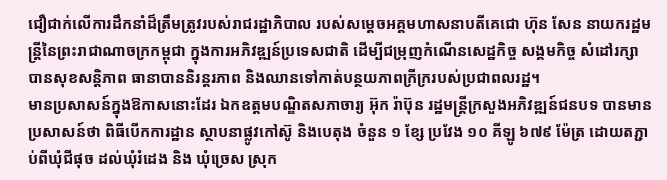ជឿជាក់លើការដឹកនាំដ៏ត្រឹមត្រូវរបស់រាជរដ្ឋាភិបាល របស់សម្តេចអគ្គមហាសនាបតីគេជោ ហ៊ុន សែន នាយករដ្ឋមន្រ្តីនៃព្រះរាជាណាចក្រកម្ពុជា ក្នុងការអភិវឌ្ឍន៍ប្រទេសជាតិ ដើម្បីជម្រុញកំណើនសេដ្ឋកិច្ច សង្គមកិច្ច សំដៅរក្សាបានសុខសន្តិភាព ធានាបាននិរន្តរភាព និងឈានទៅកាត់បន្ថយភាពក្រីក្ររបស់ប្រជាពលរដ្ឋ។
មានប្រសាសន៍ក្នុងឱកាសនោះដែរ ឯកឧត្តមបណ្ឌិតសភាចារ្យ អ៊ុក រ៉ាប៊ុន រដ្ឋមន្ត្រីក្រសួងអភិវឌ្ឍន៍ជនបទ បានមានប្រសាសន៍ថា ពិធីបើកការដ្ឋាន ស្ថាបនាផ្លូវកៅស៊ូ និងបេតុង ចំនួន ១ ខ្សែ ប្រវែង ១០ គីឡូ ៦៧៩ ម៉ែត្រ ដោយតភ្ជាប់ពីឃុំជីផុច ដល់ឃុំរំដេង និង ឃុំច្រេស ស្រុក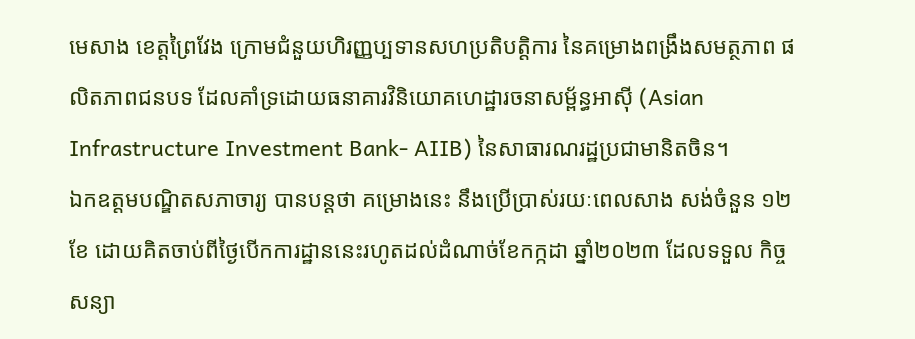មេសាង ខេត្តព្រៃវែង ក្រោមជំនួយហិរញ្ញប្បទានសហប្រតិបត្តិការ នៃគម្រោងពង្រឹងសមត្ថភាព ផលិតភាពជនបទ ដែលគាំទ្រដោយធនាគារវិនិយោគហេដ្ឋារចនាសម្ព័ន្ធអាស៊ី (Asian Infrastructure Investment Bank- AIIB) នៃសាធារណរដ្ឋប្រជាមានិតចិន។
ឯកឧត្តមបណ្ឌិតសភាចារ្យ បានបន្តថា គម្រោងនេះ នឹងប្រើប្រាស់រយៈពេលសាង សង់ចំនួន ១២ ខែ ដោយគិតចាប់ពីថ្ងៃបើកការដ្ឋាននេះរហូតដល់ដំណាច់ខែកក្កដា ឆ្នាំ២០២៣ ដែលទទួល កិច្ចសន្យា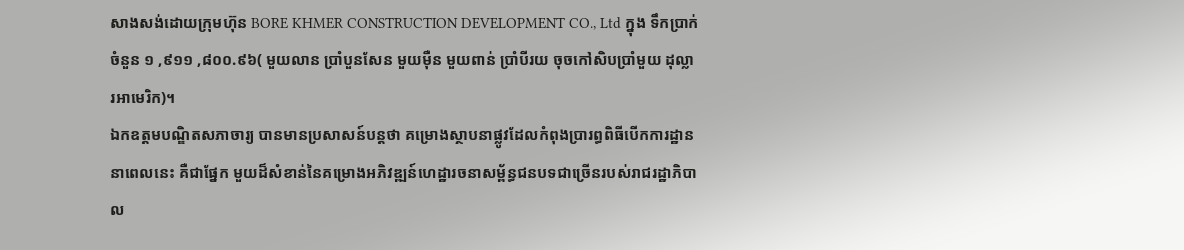សាងសង់ដោយក្រុមហ៊ុន BORE KHMER CONSTRUCTION DEVELOPMENT CO., Ltd ក្នុង ទឹកប្រាក់ចំនួន ១ ,៩១១ ,៨០០.៩៦( មួយលាន ប្រាំបួនសែន មួយម៉ឺន មួយពាន់ ប្រាំបីរយ ចុចកៅសិបប្រាំមួយ ដុល្លារអាមេរិក)។
ឯកឧត្តមបណ្ឌិតសភាចារ្យ បានមានប្រសាសន៍បន្តថា គម្រោងស្ថាបនាផ្លូវដែលកំពុងប្រារព្ធពិធីបើកការដ្ឋាននាពេលនេះ គឺជាផ្នែក មួយដ៏សំខាន់នៃគម្រោងអភិវឌ្ឍន៍ហេដ្ឋារចនាសម្ព័ន្ធជនបទជាច្រើនរបស់រាជរដ្ឋាភិបាល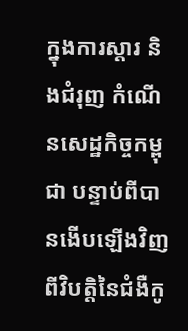ក្នុងការស្តារ និងជំរុញ កំណើនសេដ្ឋកិច្ចកម្ពុជា បន្ទាប់ពីបានងើបឡើងវិញពីវិបត្តិនៃជំងឺកូ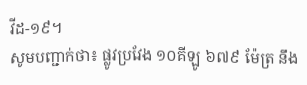វីដ-១៩។
សូមបញ្ជាក់ថា៖ ផ្លូវប្រវែង ១០គីឡូ ៦៧៩ ម៉ែត្រ នឹង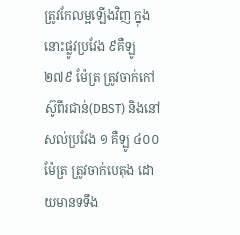ត្រូវកែលម្អឡើងវិញ ក្នុងនោះផ្លូវប្រវែង ៩គឺឡូ ២៧៩ ម៉ែត្រ ត្រូវចាក់កៅស៊ូពីរជាន់(DBST) និងនៅសល់ប្រវែង ១ គឺឡូ ៤០០ ម៉ែត្រ ត្រូវចាក់បេតុង ដោយមានទទឹង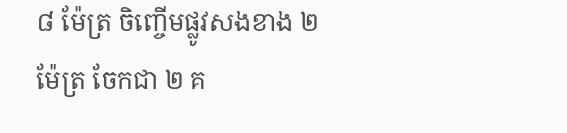៨ ម៉ែត្រ ចិញ្ចើមផ្លូវសងខាង ២ ម៉ែត្រ ចែកជា ២ គ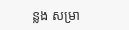ន្លង សម្រា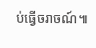ប់ធ្វើចរាចណ៍៕